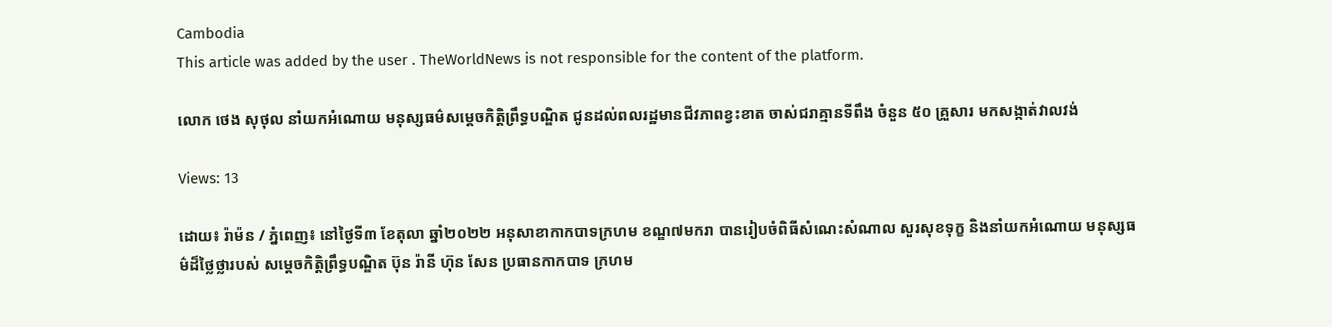Cambodia
This article was added by the user . TheWorldNews is not responsible for the content of the platform.

លោក ថេង សុថុល នាំយកអំណោយ មនុស្សធម៌សម្ដេចកិត្តិព្រឹទ្ធបណ្ឌិត ជូនដល់ពលរដ្ឋមានជីវភាពខ្វះខាត ចាស់ជរាគ្មានទីពឹង ចំនួន ៥០ គ្រួសារ មកសង្កាត់វាលវង់

Views: 13

ដោយ៖ រ៉ាម៉ន / ភ្នំពេញ៖ នៅថ្ងៃទី៣ ខែតុលា ឆ្នាំ២០២២ អនុសាខាកាកបាទក្រហម ខណ្ឌ៧មករា បានរៀបចំពិធីសំណេះសំណាល សួរសុខទុក្ខ និងនាំយកអំណោយ មនុស្សធម៌ដ៏ថ្លៃថ្លារបស់ សម្ដេចកិត្តិព្រឹទ្ធបណ្ឌិត ប៊ុន រ៉ានី ហ៊ុន សែន ប្រធានកាកបាទ ក្រហម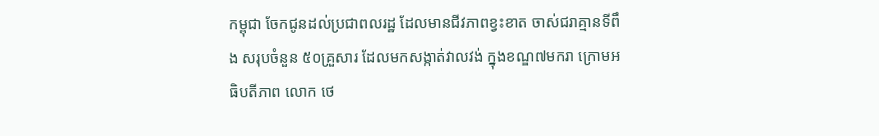កម្ពុជា ចែកជូនដល់ប្រជាពលរដ្ឋ ដែលមានជីវភាពខ្វះខាត ចាស់ជរាគ្មានទីពឹង សរុបចំនួន ៥០គ្រួសារ ដែលមកសង្កាត់វាលវង់ ក្នុងខណ្ឌ៧មករា ក្រោមអធិបតីភាព លោក ថេ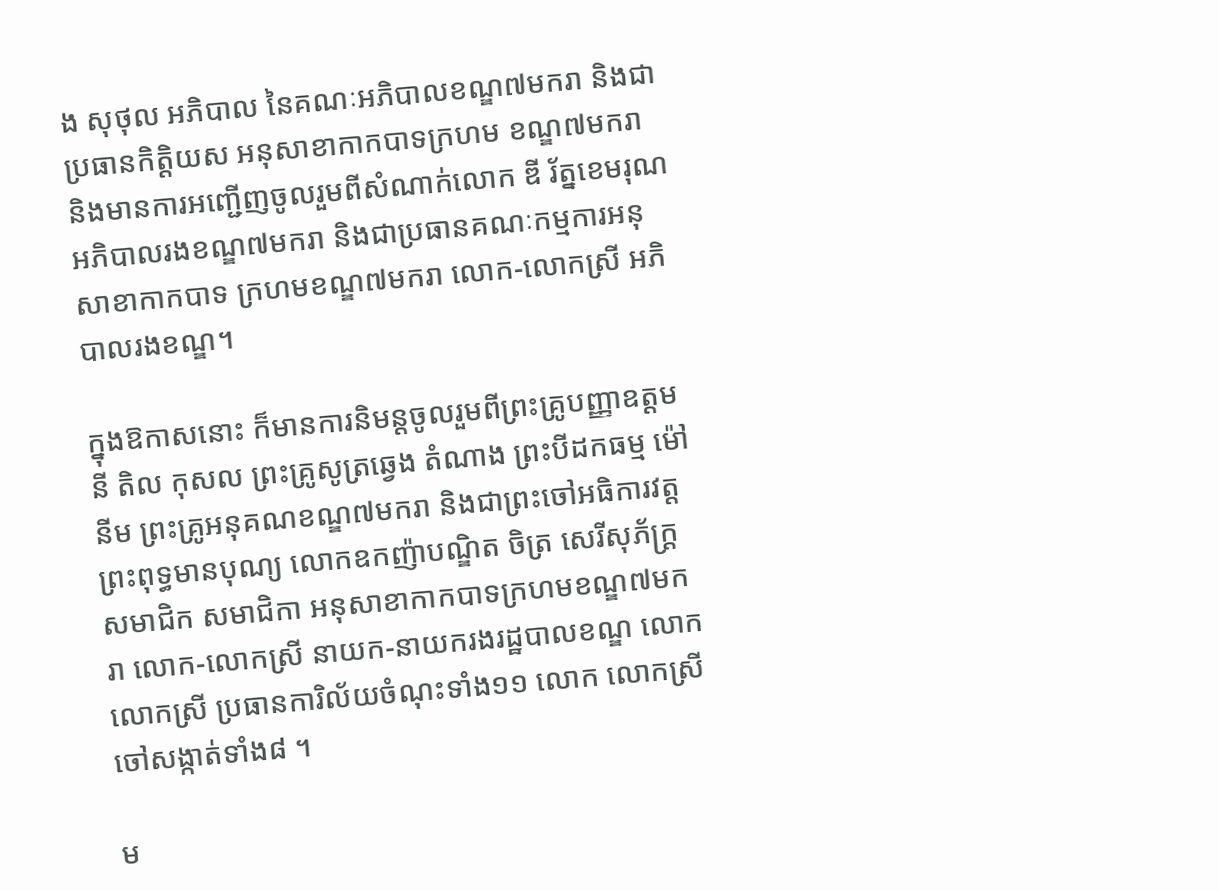ង សុថុល អភិបាល នៃគណៈអភិបាលខណ្ឌ៧មករា និងជាប្រធានកិត្តិយស អនុសាខាកាកបាទក្រហម ខណ្ឌ៧មករា និងមានការអញ្ជើញចូលរួមពីសំណាក់លោក ឌី រ័ត្នខេមរុណអភិបាលរងខណ្ឌ៧មករា និងជាប្រធានគណៈកម្មការអនុសាខាកាកបាទ ក្រហមខណ្ឌ៧មករា លោក-លោកស្រី អភិបាលរងខណ្ឌ។

ក្នុងឱកាសនោះ ក៏មានការនិមន្តចូលរួមពីព្រះគ្រូបញ្ញាឧត្តមនី តិល កុសល ព្រះគ្រូសូត្រឆ្វេង តំណាង ព្រះបីដកធម្ម ម៉ៅ នីម ព្រះគ្រូអនុគណខណ្ឌ៧មករា និងជាព្រះចៅអធិការវត្តព្រះពុទ្ធមានបុណ្យ លោកឧកញ៉ាបណ្ឌិត ចិត្រ សេរីសុភ័ក្ដ្រ សមាជិក សមាជិកា អនុសាខាកាកបាទក្រហមខណ្ឌ៧មករា លោក-លោកស្រី នាយក-នាយករងរដ្ឋបាលខណ្ឌ លោក លោកស្រី ប្រធានការិល័យចំណុះទាំង១១ លោក លោកស្រីចៅសង្កាត់ទាំង៨ ។

ម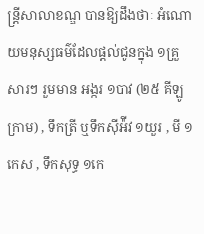ន្រ្តីសាលាខណ្ឌ បានឱ្យដឹងថាៈ អំណោយមនុស្សធម៌ដែលផ្តល់ជូនក្នុង ១គ្រួសារៗ រួមមាន អង្ករ ១បាវ (២៥ គីឡូក្រាម) , ទឹកត្រី ឬទឹកស៊ីអ៉ីវ ១យួរ , មី ១កេស , ទឹកសុទ្ធ ១កេ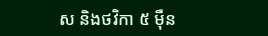ស និងថវិកា ៥ ម៉ឺន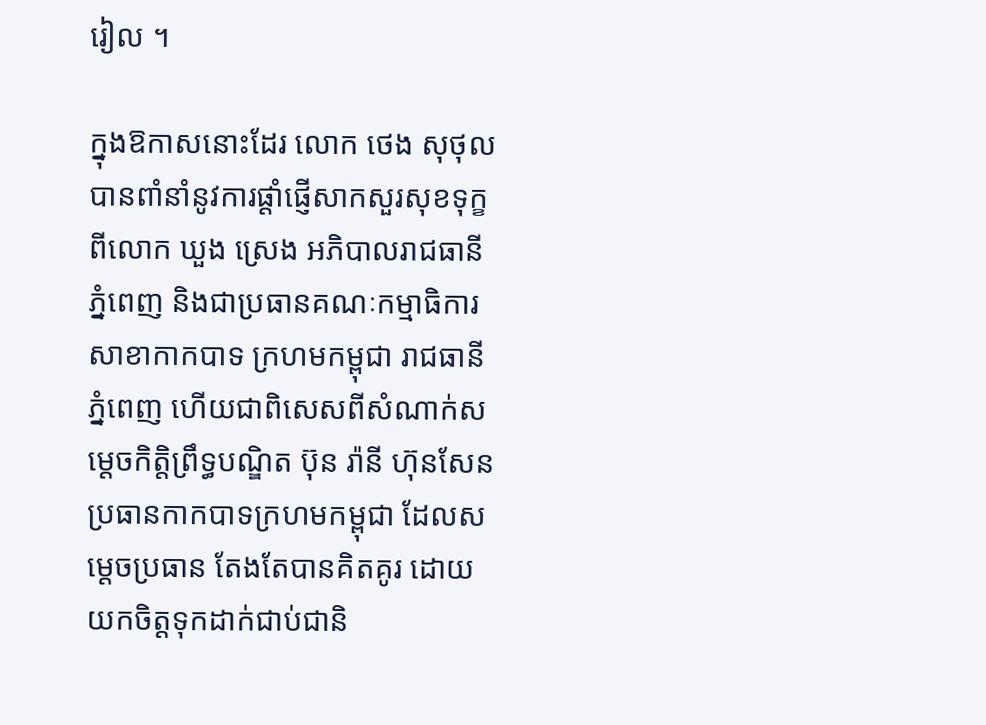រៀល ។

ក្នុងឱកាសនោះដែរ លោក ថេង សុថុល បានពាំនាំនូវការផ្តាំផ្ញើសាកសួរសុខទុក្ខពីលោក ឃួង ស្រេង អភិបាលរាជធានីភ្នំពេញ និងជាប្រធានគណៈកម្មាធិការសាខាកាកបាទ ក្រហមកម្ពុជា រាជធានីភ្នំពេញ ហើយជាពិសេសពីសំណាក់សម្តេចកិត្តិព្រឹទ្ធបណ្ឌិត ប៊ុន រ៉ានី ហ៊ុនសែន ប្រធានកាកបាទក្រហមកម្ពុជា ដែលសម្តេចប្រធាន តែងតែបានគិតគូរ ដោយយកចិត្តទុកដាក់ជាប់ជានិ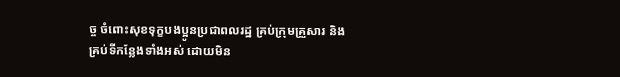ច្ច ចំពោះសុខទុក្ខបងប្អូនប្រជាពលរដ្ឋ គ្រប់ក្រុមគ្រួសារ និងគ្រប់ទីកន្លែងទាំងអស់ ដោយមិន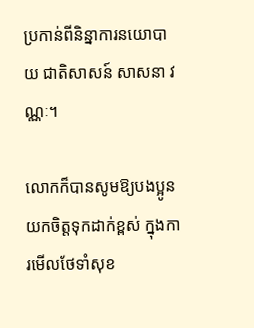ប្រកាន់ពីនិន្នាការនយោបាយ ជាតិសាសន៍ សាសនា វណ្ណៈ។

លោកក៏បានសូមឱ្យបងប្អូន យកចិត្តទុកដាក់ខ្ពស់ ក្នុងការមើលថែទាំសុខ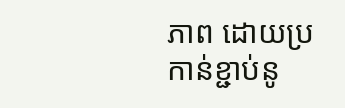ភាព ដោយប្រកាន់ខ្ជាប់នូ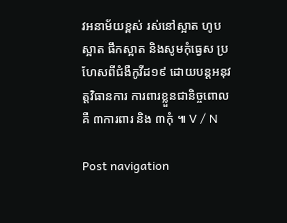វអនាម័យខ្ពស់ រស់នៅស្អាត ហូបស្អាត ផឹកស្អាត និងសូមកុំធ្វេស ប្រហែសពីជំងឺកូវីដ១៩ ដោយបន្តអនុវត្តវិធានការ ការពារខ្លួនជានិច្ចពោលគឺ ៣ការពារ និង ៣កុំ ៕ V / N

Post navigation